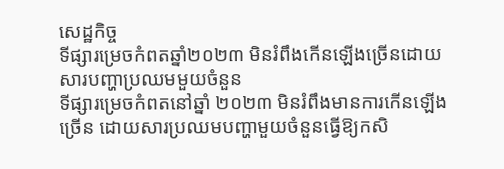សេដ្ឋកិច្ច
ទីផ្សារម្រេចកំពតឆ្នាំ២០២៣ មិនរំពឹងកើនឡើងច្រើនដោយសារបញ្ហាប្រឈមមួយចំនួន
ទីផ្សារម្រេចកំពតនៅឆ្នាំ ២០២៣ មិនរំពឹងមានការកើនឡើងច្រើន ដោយសារប្រឈមបញ្ហាមួយចំនួនធ្វើឱ្យកសិ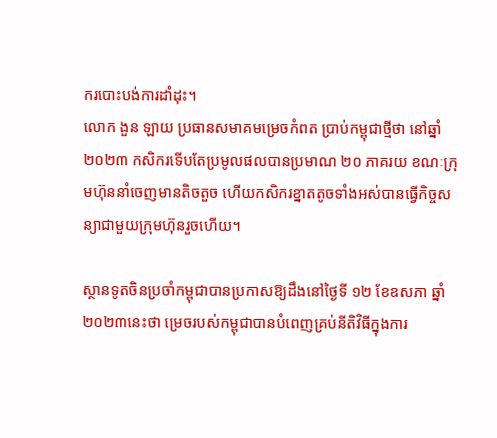ករបោះបង់ការដាំដុះ។
លោក ងួន ឡាយ ប្រធានសមាគមម្រេចកំពត ប្រាប់កម្ពុជាថ្មីថា នៅឆ្នាំ ២០២៣ កសិករទើបតែប្រមូលផលបានប្រមាណ ២០ ភាគរយ ខណៈក្រុមហ៊ុននាំចេញមានតិចតួច ហើយកសិករខ្នាតតូចទាំងអស់បានធ្វើកិច្ចសន្យាជាមួយក្រុមហ៊ុនរួចហើយ។

ស្ថានទូតចិនប្រចាំកម្ពុជាបានប្រកាសឱ្យដឹងនៅថ្ងៃទី ១២ ខែឧសភា ឆ្នាំ ២០២៣នេះថា ម្រេចរបស់កម្ពុជាបានបំពេញគ្រប់នីតិវិធីក្នុងការ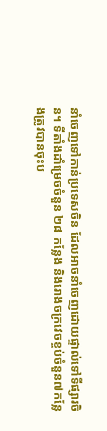នាំចេញទៅកាន់ប្រទេសចិន ដែលអាចនាំចេញដោយផ្ទាល់ទៅទីផ្សារចិន។ ទីតាំងដាំម្រេចចំនួន ២៨ កន្លែង និងរោងចក្រវេចខ្ចប់ចំនួន៧កន្លែងត្រូវបានចុះប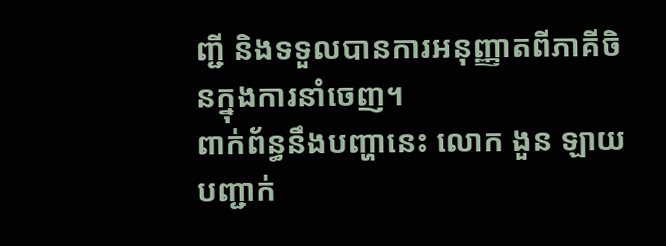ញ្ជី និងទទួលបានការអនុញ្ញាតពីភាគីចិនក្នុងការនាំចេញ។
ពាក់ព័ន្ធនឹងបញ្ហានេះ លោក ងួន ឡាយ បញ្ជាក់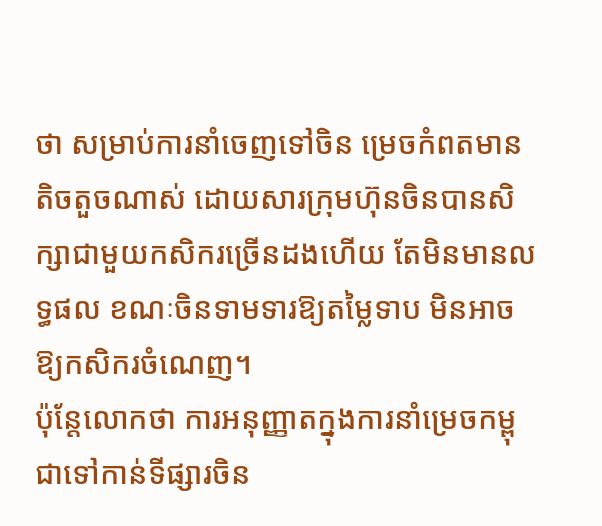ថា សម្រាប់ការនាំចេញទៅចិន ម្រេចកំពតមានតិចតួចណាស់ ដោយសារក្រុមហ៊ុនចិនបានសិក្សាជាមួយកសិករច្រើនដងហើយ តែមិនមានលទ្ធផល ខណៈចិនទាមទារឱ្យតម្លៃទាប មិនអាចឱ្យកសិករចំណេញ។
ប៉ុន្តែលោកថា ការអនុញ្ញាតក្នុងការនាំម្រេចកម្ពុជាទៅកាន់ទីផ្សារចិន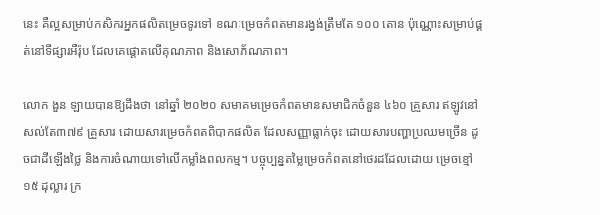នេះ គឺល្អសម្រាប់កសិករអ្នកផលិតម្រេចទូរទៅ ខណៈម្រេចកំពតមានរង្វង់ត្រឹមតែ ១០០ តោន ប៉ុណ្ណោះសម្រាប់ផ្គត់នៅទីផ្សារអឺរ៉ុប ដែលគេផ្ដោតលើគុណភាព និងសោភ័ណភាព។

លោក ងួន ឡាយបានឱ្យដឹងថា នៅឆ្នាំ ២០២០ សមាគមម្រេចកំពតមានសមាជិកចំនួន ៤៦០ គ្រួសារ ឥឡូវនៅសល់តែ៣៧៩ គ្រួសារ ដោយសារម្រេចកំពតពិបាកផលិត ដែលសញ្ញាធ្លាក់ចុះ ដោយសារបញ្ហាប្រឈមច្រើន ដូចជាដីឡើងថ្លៃ និងការចំណាយទៅលើកម្លាំងពលកម្ម។ បច្ចុប្បន្នតម្លៃម្រេចកំពតនៅថេរដដែលដោយ ម្រេចខ្មៅ ១៥ ដុល្លារ ក្រ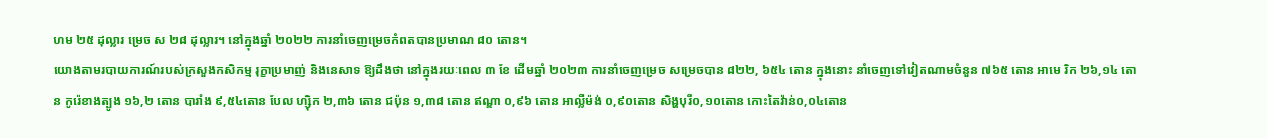ហម ២៥ ដុល្លារ ម្រេច ស ២៨ ដុល្លារ។ នៅក្នុងឆ្នាំ ២០២២ ការនាំចេញម្រេចកំពតបានប្រមាណ ៨០ តោន។
យោងតាមរបាយការណ៍របស់ក្រសួងកសិកម្ម រុក្ខាប្រមាញ់ និងនេសាទ ឱ្យដឹងថា នៅក្នុងរយៈពេល ៣ ខែ ដើមឆ្នាំ ២០២៣ ការនាំចេញម្រេច សម្រេចបាន ៨២២, ៦៥៤ តោន ក្នុងនោះ នាំចេញទៅវៀតណាមចំនួន ៧៦៥ តោន អាមេ រិក ២៦,១៤ តោន កូរ៉េខាងត្បូង ១៦,២ តោន បារាំង ៩,៥៤តោន បែល ហ្ស៊ិក ២,៣៦ តោន ជប៉ុន ១,៣៨ តោន ឥណ្ឌា ០,៩៦ តោន អាល្លឺម៉ង់ ០,៩០តោន សិង្ហបុរី០,១០តោន កោះតៃវ៉ាន់០,០៤តោន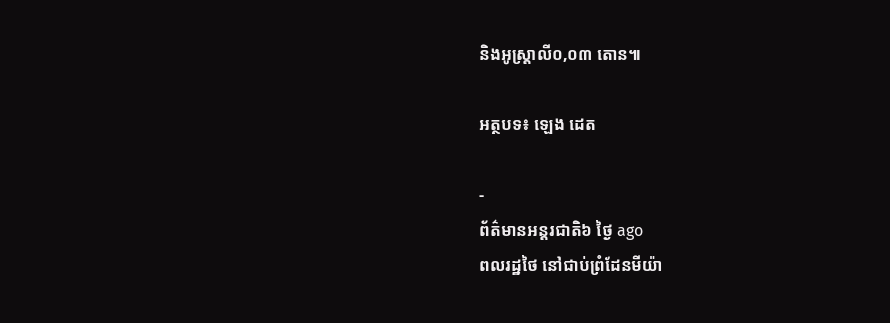និងអូស្ត្រាលី០,០៣ តោន៕

អត្ថបទ៖ ឡេង ដេត

-
ព័ត៌មានអន្ដរជាតិ៦ ថ្ងៃ ago
ពលរដ្ឋថៃ នៅជាប់ព្រំដែនមីយ៉ា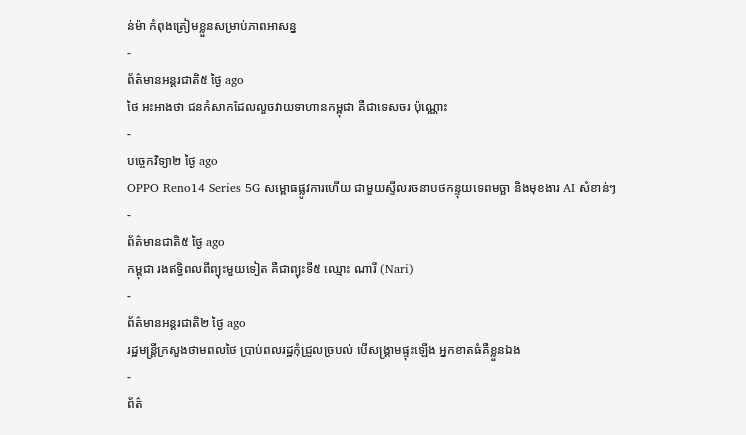ន់ម៉ា កំពុងត្រៀមខ្លួនសម្រាប់ភាពអាសន្ន
-
ព័ត៌មានអន្ដរជាតិ៥ ថ្ងៃ ago
ថៃ អះអាងថា ជនកំសាកដែលលួចវាយទាហានកម្ពុជា គឺជាទេសចរ ប៉ុណ្ណោះ
-
បច្ចេកវិទ្យា២ ថ្ងៃ ago
OPPO Reno14 Series 5G សម្ពោធផ្លូវការហើយ ជាមួយស្ទីលរចនាបថកន្ទុយទេពមច្ឆា និងមុខងារ AI សំខាន់ៗ
-
ព័ត៌មានជាតិ៥ ថ្ងៃ ago
កម្ពុជា រងឥទ្ធិពលពីព្យុះមួយទៀត គឺជាព្យុះទី៥ ឈ្មោះ ណារី (Nari)
-
ព័ត៌មានអន្ដរជាតិ២ ថ្ងៃ ago
រដ្ឋមន្ត្រីក្រសួងថាមពលថៃ ប្រាប់ពលរដ្ឋកុំជ្រួលច្របល់ បើសង្គ្រាមផ្ទុះឡើង អ្នកខាតធំគឺខ្លួនឯង
-
ព័ត៌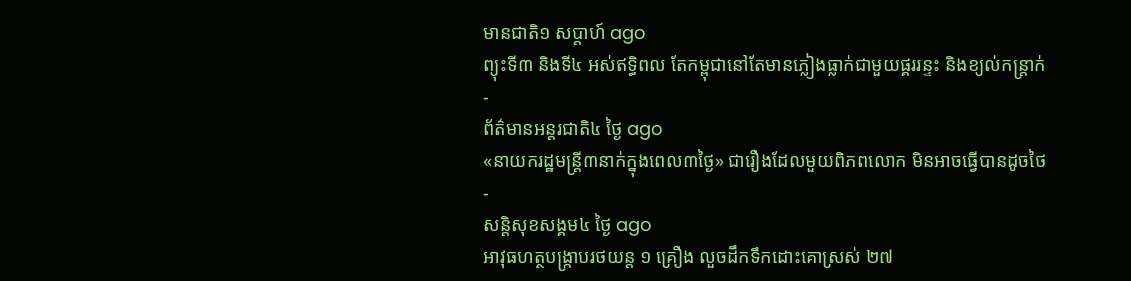មានជាតិ១ សប្តាហ៍ ago
ព្យុះទី៣ និងទី៤ អស់ឥទ្ធិពល តែកម្ពុជានៅតែមានភ្លៀងធ្លាក់ជាមួយផ្គររន្ទះ និងខ្យល់កន្ត្រាក់
-
ព័ត៌មានអន្ដរជាតិ៤ ថ្ងៃ ago
«នាយករដ្ឋមន្ត្រី៣នាក់ក្នុងពេល៣ថ្ងៃ» ជារឿងដែលមួយពិភពលោក មិនអាចធ្វើបានដូចថៃ
-
សន្តិសុខសង្គម៤ ថ្ងៃ ago
អាវុធហត្ថបង្ក្រាបរថយន្ត ១ គ្រឿង លួចដឹកទឹកដោះគោស្រស់ ២៧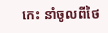កេះ នាំចូលពីថៃ